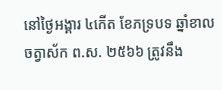នៅថ្ងៃអង្គារ ៤កើត ខែភទ្របទ ឆ្នាំខាល ចត្វាស័ក ព.ស. ២៥៦៦ ត្រូវនឹង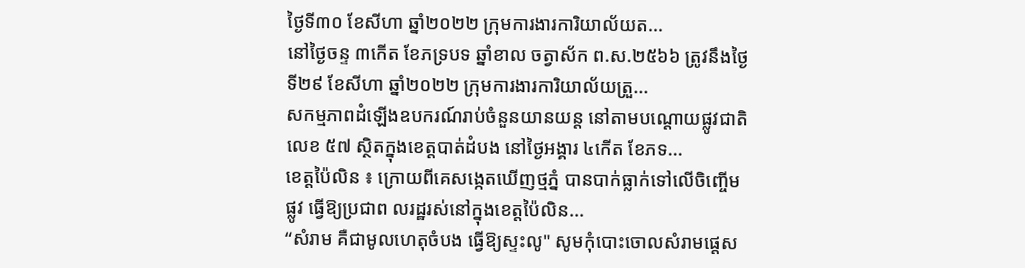ថ្ងៃទី៣០ ខែសីហា ឆ្នាំ២០២២ ក្រុមការងារការិយាល័យត...
នៅថ្ងៃចន្ទ ៣កើត ខែភទ្របទ ឆ្នាំខាល ចត្វាស័ក ព.ស.២៥៦៦ ត្រូវនឹងថ្ងៃទី២៩ ខែសីហា ឆ្នាំ២០២២ ក្រុមការងារការិយាល័យត្រួ...
សកម្មភាពដំឡើងឧបករណ៍រាប់ចំនួនយានយន្ត នៅតាមបណ្តោយផ្លូវជាតិលេខ ៥៧ ស្ថិតក្នុងខេត្តបាត់ដំបង នៅថ្ងៃអង្គារ ៤កើត ខែភទ...
ខេត្តប៉ៃលិន ៖ ក្រោយពីគេសង្កេតឃើញថ្មភ្នំ បានបាក់ធ្លាក់ទៅលើចិញ្ចើមផ្លូវ ធ្វើឱ្យប្រជាព លរដ្ឋរស់នៅក្នុងខេត្តប៉ៃលិន...
“សំរាម គឺជាមូលហេតុចំបង ធ្វើឱ្យស្ទះលូ" សូមកុំបោះចោលសំរាមផ្តេស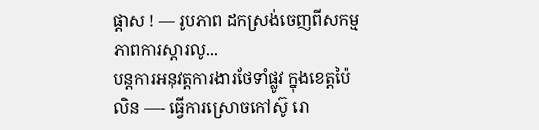ផ្តាស ! — រូបភាព ដកស្រង់ចេញពីសកម្មភាពការស្តារលូ...
បន្តការអនុវត្តការងារថែទាំផ្លូវ ក្នុងខេត្តប៉ៃលិន —- ធ្វើការស្រោចកៅស៊ូ រោ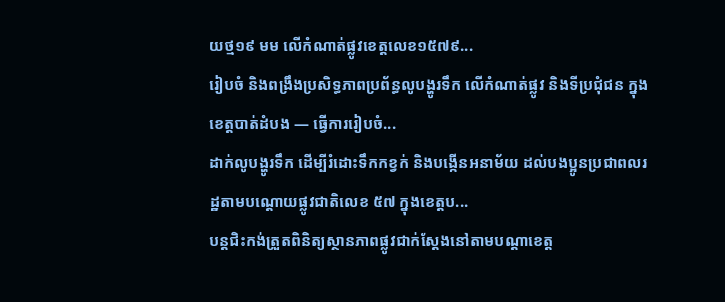យថ្ម១៩ មម លើកំណាត់ផ្លូវខេត្តលេខ១៥៧៩...
រៀបចំ និងពង្រឹងប្រសិទ្ធភាពប្រព័ន្ធលូបង្ហូរទឹក លើកំណាត់ផ្លូវ និងទីប្រជុំជន ក្នុងខេត្តបាត់ដំបង — ធ្វើការរៀបចំ...
ដាក់លូបង្ហូរទឹក ដើម្បីរំដោះទឹកកខ្វក់ និងបង្កើនអនាម័យ ដល់បងប្អូនប្រជាពលរដ្ឋតាមបណ្តោយផ្លូវជាតិលេខ ៥៧ ក្នុងខេត្តប...
បន្តជិះកង់ត្រួតពិនិត្យស្ថានភាពផ្លូវជាក់ស្តែងនៅតាមបណ្តាខេត្ត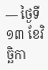— ថ្ងៃទី១៣ ខែវិច្ឆិកា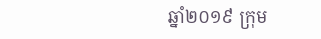ឆ្នាំ២០១៩ ក្រុម